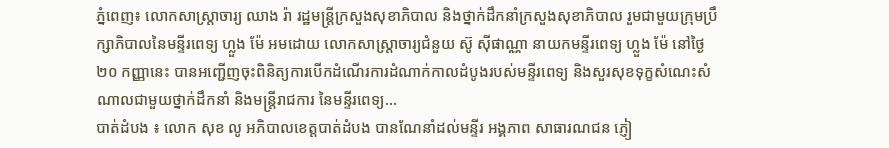ភ្នំពេញ៖ លោកសាស្ត្រាចារ្យ ឈាង រ៉ា រដ្ឋមន្ត្រីក្រសួងសុខាភិបាល និងថ្នាក់ដឹកនាំក្រសួងសុខាភិបាល រួមជាមួយក្រុមប្រឹក្សាភិបាលនៃមន្ទីរពេទ្យ ហ្លួង ម៉ែ អមដោយ លោកសាស្រ្តាចារ្យជំនួយ ស៊ូ ស៊ីផាណ្ណា នាយកមន្ទីរពេទ្យ ហ្លួង ម៉ែ នៅថ្ងៃ២០ កញ្ញានេះ បានអញ្ជើញចុះពិនិត្យការបើកដំណើរការដំណាក់កាលដំបូងរបស់មន្ទីរពេទ្យ និងសួរសុខទុក្ខសំណេះសំណាលជាមួយថ្នាក់ដឹកនាំ និងមន្រ្តីរាជការ នៃមន្ទីរពេទ្យ...
បាត់ដំបង ៖ លោក សុខ លូ អភិបាលខេត្តបាត់ដំបង បានណែនាំដល់មន្ទីរ អង្គភាព សាធារណជន ភ្ញៀ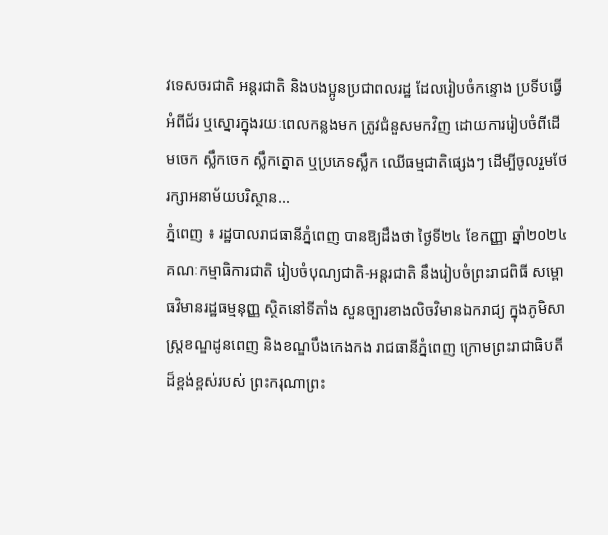វទេសចរជាតិ អន្តរជាតិ និងបងប្អូនប្រជាពលរដ្ឋ ដែលរៀបចំកន្ទោង ប្រទីបធ្វើអំពីជ័រ ឬស្នោរក្នុងរយៈពេលកន្លងមក ត្រូវជំនួសមកវិញ ដោយការរៀបចំពីដើមចេក ស្លឹកចេក ស្លឹកត្នោត ឬប្រភេទស្លឹក ឈើធម្មជាតិផ្សេងៗ ដេីម្បីចូលរួមថែរក្សាអនាម័យបរិស្ថាន...
ភ្នំពេញ ៖ រដ្ឋបាលរាជធានីភ្នំពេញ បានឱ្យដឹងថា ថ្ងៃទី២៤ ខែកញ្ញា ឆ្នាំ២០២៤ គណៈកម្មាធិការជាតិ រៀបចំបុណ្យជាតិ-អន្តរជាតិ នឹងរៀបចំព្រះរាជពិធី សម្ពោធវិមានរដ្ឋធម្មនុញ្ញ ស្ថិតនៅទីតាំង សួនច្បារខាងលិចវិមានឯករាជ្យ ក្នុងភូមិសាស្ត្រខណ្ឌដូនពេញ និងខណ្ឌបឹងកេងកង រាជធានីភ្នំពេញ ក្រោមព្រះរាជាធិបតីដ៏ខ្ពង់ខ្ពស់របស់ ព្រះករុណាព្រះ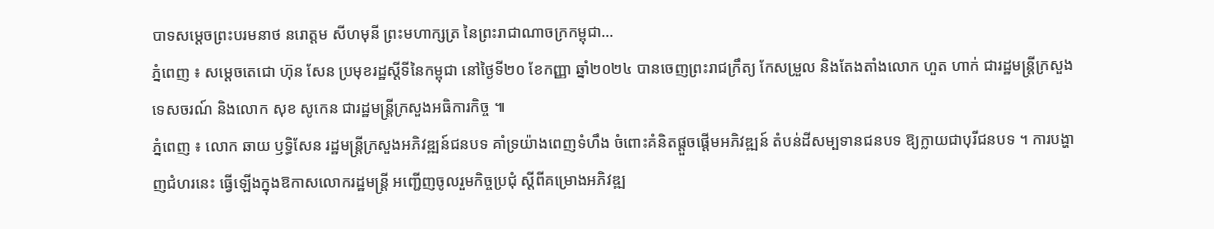បាទសម្តេចព្រះបរមនាថ នរោត្តម សីហមុនី ព្រះមហាក្សត្រ នៃព្រះរាជាណាចក្រកម្ពុជា...
ភ្នំពេញ ៖ សម្តេចតេជោ ហ៊ុន សែន ប្រមុខរដ្ឋស្តីទីនៃកម្ពុជា នៅថ្ងៃទី២០ ខែកញ្ញា ឆ្នាំ២០២៤ បានចេញព្រះរាជក្រឹត្យ កែសម្រួល និងតែងតាំងលោក ហួត ហាក់ ជារដ្ឋមន្ត្រីក្រសួងទេសចរណ៍ និងលោក សុខ សូកេន ជារដ្ឋមន្ត្រីក្រសួងអធិការកិច្ច ៕
ភ្នំពេញ ៖ លោក ឆាយ ឫទ្ធិសែន រដ្ឋមន្ត្រីក្រសួងអភិវឌ្ឍន៍ជនបទ គាំទ្រយ៉ាងពេញទំហឹង ចំពោះគំនិតផ្តួចផ្តើមអភិវឌ្ឍន៍ តំបន់ដីសម្បទានជនបទ ឱ្យក្លាយជាបុរីជនបទ ។ ការបង្ហាញជំហរនេះ ធ្វើឡើងក្នុងឱកាសលោករដ្ឋមន្រ្តី អញ្ជើញចូលរួមកិច្ចប្រជុំ ស្តីពីគម្រោងអភិវឌ្ឍ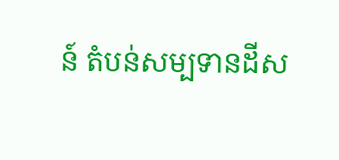ន៍ តំបន់សម្បទានដីស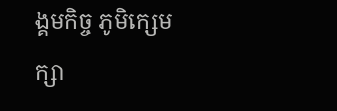ង្គមកិច្ច ភូមិក្សេមក្សា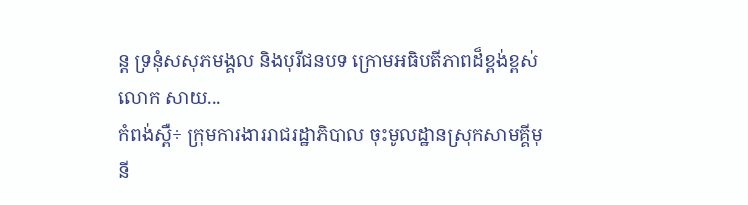ន្ត ទ្រនុំសសុភមង្គល និងបុរីជនបទ ក្រោមអធិបតីភាពដ៏ខ្ពង់ខ្ពស់ លោក សាយ...
កំពង់ស្ពឺ÷ ក្រុមការងាររាជរដ្ឋាភិបាល ចុះមូលដ្ឋានស្រុកសាមគ្គីមុនី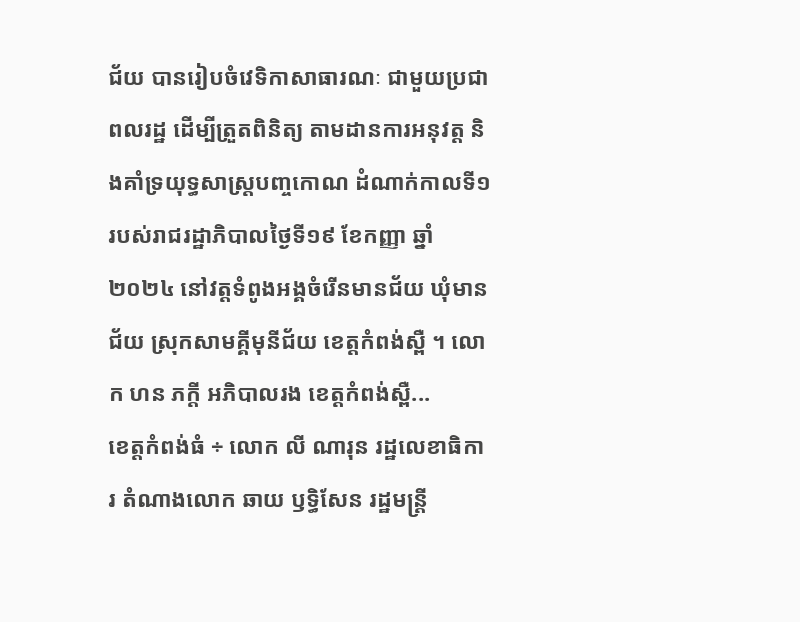ជ័យ បានរៀបចំវេទិកាសាធារណៈ ជាមួយប្រជាពលរដ្ឋ ដើម្បីត្រួតពិនិត្យ តាមដានការអនុវត្ត និងគាំទ្រយុទ្ធសាស្ត្របញ្ចកោណ ដំណាក់កាលទី១ របស់រាជរដ្ឋាភិបាលថ្ងៃទី១៩ ខែកញ្ញា ឆ្នាំ២០២៤ នៅវត្តទំពូងអង្គចំរើនមានជ័យ ឃុំមានជ័យ ស្រុកសាមគ្គីមុនីជ័យ ខេត្តកំពង់ស្ពឺ ។ លោក ហន ភក្តី អភិបាលរង ខេត្តកំពង់ស្ពឺ...
ខេត្តកំពង់ធំ ÷ លោក លី ណារុន រដ្ឋលេខាធិការ តំណាងលោក ឆាយ ឫទ្ធិសែន រដ្ឋមន្ត្រី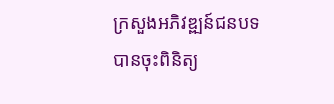ក្រសួងអភិវឌ្ឍន៍ជនបទ បានចុះពិនិត្យ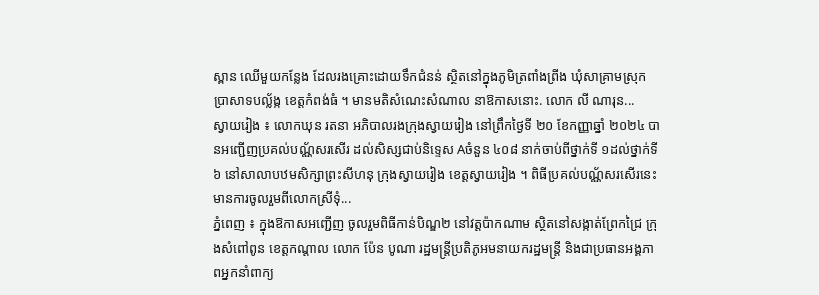ស្ពាន ឈើមួយកន្លែង ដែលរងគ្រោះដោយទឹកជំនន់ ស្ថិតនៅក្នុងភូមិត្រពាំងព្រីង ឃុំសាគ្រាមស្រុកប្រាសាទបល្ល័ង្ក ខេត្តកំពង់ធំ ។ មានមតិសំណេះសំណាល នាឱកាសនោះ. លោក លី ណារុន...
ស្វាយរៀង ៖ លោកឃុន រតនា អភិបាលរងក្រុងស្វាយរៀង នៅព្រឹកថ្ងៃទី ២០ ខែកញ្ញាឆ្នាំ ២០២៤ បានអញ្ជើញប្រគល់បណ្ណ័សរសើរ ដល់សិស្សជាប់និទ្ទេស Aចំនួន ៤០៨ នាក់ចាប់ពីថ្នាក់ទី ១ដល់ថ្នាក់ទី ៦ នៅសាលាបឋមសិក្សាព្រះសីហនុ ក្រុងស្វាយរៀង ខេត្តស្វាយរៀង ។ ពិធីប្រគល់បណ្ណ័សរសើរនេះ មានការចូលរួមពីលោកស្រីទុំ...
ភ្នំពេញ ៖ ក្នុងឱកាសអញ្ជើញ ចូលរួមពិធីកាន់បិណ្ឌ២ នៅវត្តប៉ាកណាម ស្ថិតនៅសង្កាត់ព្រែកជ្រៃ ក្រុងសំពៅពូន ខេត្តកណ្តាល លោក ប៉ែន បូណា រដ្ឋមន្រ្តីប្រតិភូអមនាយករដ្ឋមន្រ្តី និងជាប្រធានអង្គភាពអ្នកនាំពាក្យ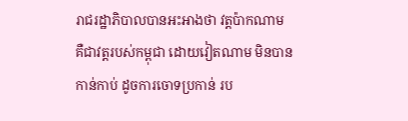រាជរដ្ឋាភិបាលបានអះអាងថា វត្តប៉ាកណាម គឺជាវត្តរបស់កម្ពុជា ដោយវៀតណាម មិនបានកាន់កាប់ ដូចការចោទប្រកាន់ រប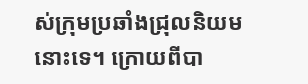ស់ក្រុមប្រឆាំងជ្រុលនិយមនោះទេ។ ក្រោយពីបា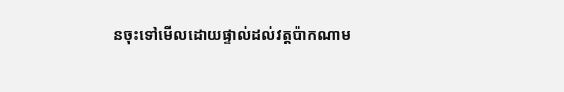នចុះទៅមើលដោយផ្ទាល់ដល់វត្តប៉ាកណាម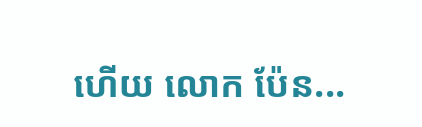ហើយ លោក ប៉ែន...